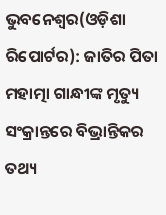ଭୁବନେଶ୍ୱର(ଓଡ଼ିଶା ରିପୋର୍ଟର): ଜାତିର ପିତା ମହାତ୍ମା ଗାନ୍ଧୀଙ୍କ ମୃତ୍ୟୁ ସଂକ୍ରାନ୍ତରେ ବିଭ୍ରାନ୍ତିକର ତଥ୍ୟ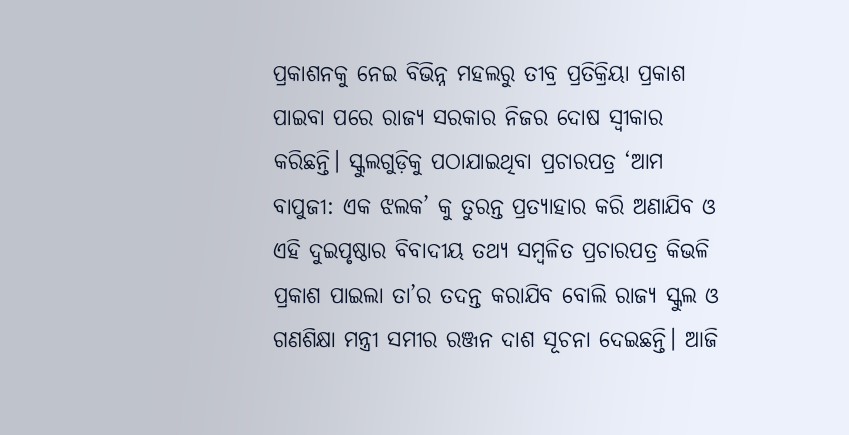ପ୍ରକାଶନକୁ ନେଇ ବିଭିନ୍ନ ମହଲରୁ ତୀବ୍ର ପ୍ରତିକ୍ରିୟା ପ୍ରକାଶ ପାଇବା ପରେ ରାଜ୍ୟ ସରକାର ନିଜର ଦୋଷ ସ୍ୱୀକାର କରିଛନ୍ତି। ସ୍କୁଲଗୁଡ଼ିକୁ ପଠାଯାଇଥିବା ପ୍ରଚାରପତ୍ର ‘ଆମ ବାପୁଜୀ: ଏକ ଝଲକ’ କୁ ତୁରନ୍ତ ପ୍ରତ୍ୟାହାର କରି ଅଣାଯିବ ଓ ଏହି ଦୁଇପୃଷ୍ଠାର ବିବାଦୀୟ ତଥ୍ୟ ସମ୍ବଳିତ ପ୍ରଚାରପତ୍ର କିଭଳି ପ୍ରକାଶ ପାଇଲା ତା’ର ତଦନ୍ତ କରାଯିବ ବୋଲି ରାଜ୍ୟ ସ୍କୁଲ ଓ ଗଣଶିକ୍ଷା ମନ୍ତ୍ରୀ ସମୀର ରଞ୍ଜନ ଦାଶ ସୂଚନା ଦେଇଛନ୍ତି। ଆଜି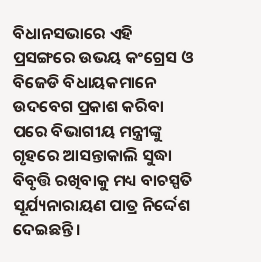ବିଧାନସଭାରେ ଏହି ପ୍ରସଙ୍ଗରେ ଉଭୟ କଂଗ୍ରେସ ଓ ବିଜେଡି ବିଧାୟକମାନେ ଉଦବେଗ ପ୍ରକାଶ କରିବା ପରେ ବିଭାଗୀୟ ମନ୍ତ୍ରୀଙ୍କୁ ଗୃହରେ ଆସନ୍ତାକାଲି ସୁଦ୍ଧା ବିବୃତ୍ତି ରଖିବାକୁ ମଧ୍ୟ ବାଚସ୍ପତି ସୂର୍ଯ୍ୟନାରାୟଣ ପାତ୍ର ନିର୍ଦ୍ଦେଶ ଦେଇଛନ୍ତି।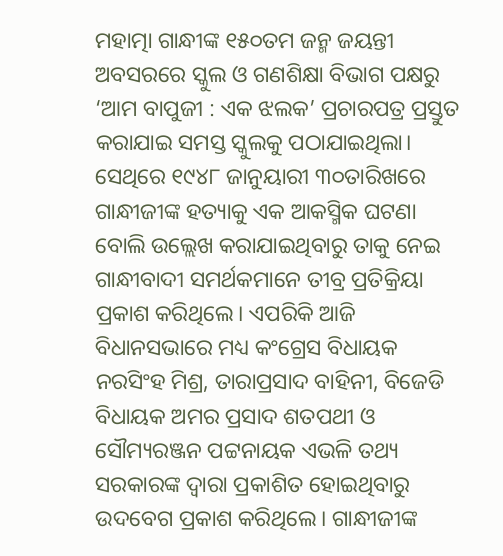ମହାତ୍ମା ଗାନ୍ଧୀଙ୍କ ୧୫୦ତମ ଜନ୍ମ ଜୟନ୍ତୀ ଅବସରରେ ସ୍କୁଲ ଓ ଗଣଶିକ୍ଷା ବିଭାଗ ପକ୍ଷରୁ ‘ଆମ ବାପୁଜୀ : ଏକ ଝଲକ’ ପ୍ରଚାରପତ୍ର ପ୍ରସ୍ତୁତ କରାଯାଇ ସମସ୍ତ ସ୍କୁଲକୁ ପଠାଯାଇଥିଲା। ସେଥିରେ ୧୯୪୮ ଜାନୁୟାରୀ ୩୦ତାରିଖରେ ଗାନ୍ଧୀଜୀଙ୍କ ହତ୍ୟାକୁ ଏକ ଆକସ୍ମିକ ଘଟଣା ବୋଲି ଉଲ୍ଲେଖ କରାଯାଇଥିବାରୁ ତାକୁ ନେଇ ଗାନ୍ଧୀବାଦୀ ସମର୍ଥକମାନେ ତୀବ୍ର ପ୍ରତିକ୍ରିୟା ପ୍ରକାଶ କରିଥିଲେ। ଏପରିକି ଆଜି ବିଧାନସଭାରେ ମଧ୍ୟ କଂଗ୍ରେସ ବିଧାୟକ ନରସିଂହ ମିଶ୍ର, ତାରାପ୍ରସାଦ ବାହିନୀ, ବିଜେଡି ବିଧାୟକ ଅମର ପ୍ରସାଦ ଶତପଥୀ ଓ ସୌମ୍ୟରଞ୍ଜନ ପଟ୍ଟନାୟକ ଏଭଳି ତଥ୍ୟ ସରକାରଙ୍କ ଦ୍ୱାରା ପ୍ରକାଶିତ ହୋଇଥିବାରୁ ଉଦବେଗ ପ୍ରକାଶ କରିଥିଲେ। ଗାନ୍ଧୀଜୀଙ୍କ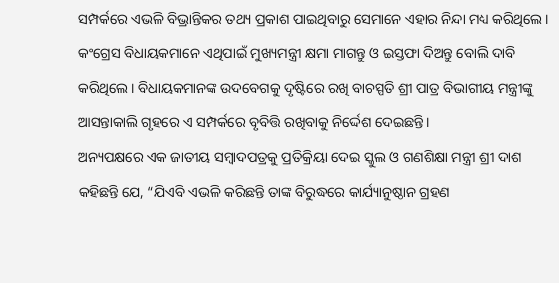ସମ୍ପର୍କରେ ଏଭଳି ବିଭ୍ରାନ୍ତିକର ତଥ୍ୟ ପ୍ରକାଶ ପାଇଥିବାରୁ ସେମାନେ ଏହାର ନିନ୍ଦା ମଧ୍ୟ କରିଥିଲେ। କଂଗ୍ରେସ ବିଧାୟକମାନେ ଏଥିପାଇଁ ମୁଖ୍ୟମନ୍ତ୍ରୀ କ୍ଷମା ମାଗନ୍ତୁ ଓ ଇସ୍ତଫା ଦିଅନ୍ତୁ ବୋଲି ଦାବି କରିଥିଲେ। ବିଧାୟକମାନଙ୍କ ଉଦବେଗକୁ ଦୃଷ୍ଟିରେ ରଖି ବାଚସ୍ପତି ଶ୍ରୀ ପାତ୍ର ବିଭାଗୀୟ ମନ୍ତ୍ରୀଙ୍କୁ ଆସନ୍ତାକାଲି ଗୃହରେ ଏ ସମ୍ପର୍କରେ ବୃବିତ୍ତି ରଖିବାକୁ ନିର୍ଦ୍ଦେଶ ଦେଇଛନ୍ତି।
ଅନ୍ୟପକ୍ଷରେ ଏକ ଜାତୀୟ ସମ୍ବାଦପତ୍ରକୁ ପ୍ରତିକ୍ରିୟା ଦେଇ ସ୍କୁଲ ଓ ଗଣଶିକ୍ଷା ମନ୍ତ୍ରୀ ଶ୍ରୀ ଦାଶ କହିଛନ୍ତି ଯେ, “ଯିଏବି ଏଭଳି କରିଛନ୍ତି ତାଙ୍କ ବିରୁଦ୍ଧରେ କାର୍ଯ୍ୟାନୁଷ୍ଠାନ ଗ୍ରହଣ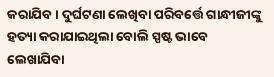କରାଯିବ। ଦୁର୍ଘଟଣା ଲେଖିବା ପରିବର୍ତ୍ତେ ଗାନ୍ଧୀଜୀଙ୍କୁ ହତ୍ୟା କରାଯାଇଥିଲା ବୋଲି ସ୍ପଷ୍ଟ ଭାବେ ଲେଖାଯିବା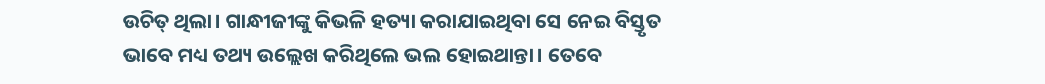ଉଚିତ୍ ଥିଲା। ଗାନ୍ଧୀଜୀଙ୍କୁ କିଭଳି ହତ୍ୟା କରାଯାଇଥିବା ସେ ନେଇ ବିସ୍ତୃତ ଭାବେ ମଧ୍ୟ ତଥ୍ୟ ଉଲ୍ଲେଖ କରିଥିଲେ ଭଲ ହୋଇଥାନ୍ତା। ତେବେ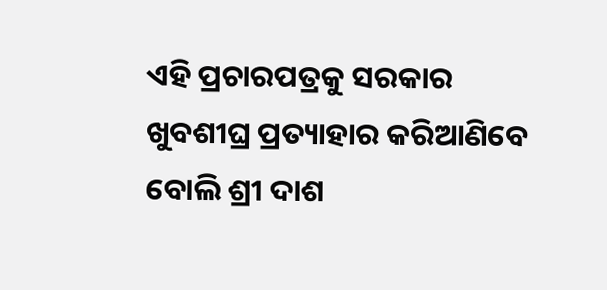ଏହି ପ୍ରଚାରପତ୍ରକୁ ସରକାର ଖୁବଶୀଘ୍ର ପ୍ରତ୍ୟାହାର କରିଆଣିବେ ବୋଲି ଶ୍ରୀ ଦାଶ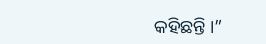କହିଛନ୍ତି ।”